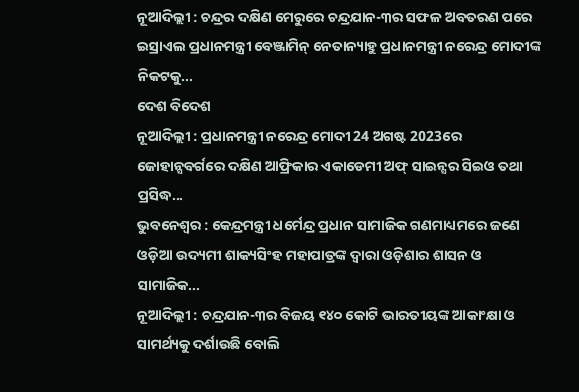ନୂଆଦିଲ୍ଲୀ : ଚନ୍ଦ୍ରର ଦକ୍ଷିଣ ମେରୁରେ ଚନ୍ଦ୍ରଯାନ-୩ର ସଫଳ ଅବତରଣ ପରେ ଇସ୍ରାଏଲ ପ୍ରଧାନମନ୍ତ୍ରୀ ବେଞ୍ଜାମିନ୍ ନେତାନ୍ୟାହୁ ପ୍ରଧାନମନ୍ତ୍ରୀ ନରେନ୍ଦ୍ର ମୋଦୀଙ୍କ ନିକଟକୁ...
ଦେଶ ବିଦେଶ
ନୂଆଦିଲ୍ଲୀ : ପ୍ରଧାନମନ୍ତ୍ରୀ ନରେନ୍ଦ୍ର ମୋଦୀ 24 ଅଗଷ୍ଟ 2023ରେ ଜୋହାନ୍ସବର୍ଗରେ ଦକ୍ଷିଣ ଆଫ୍ରିକାର ଏକାଡେମୀ ଅଫ୍ ସାଇନ୍ସର ସିଇଓ ତଥା ପ୍ରସିଦ୍ଧ...
ଭୁବନେଶ୍ୱର : କେନ୍ଦ୍ରମନ୍ତ୍ରୀ ଧର୍ମେନ୍ଦ୍ର ପ୍ରଧାନ ସାମାଜିକ ଗଣମାଧ୍ୟମରେ ଜଣେ ଓଡ଼ିଆ ଉଦ୍ୟମୀ ଶାକ୍ୟସିଂହ ମହାପାତ୍ରଙ୍କ ଦ୍ୱାରା ଓଡ଼ିଶାର ଶାସନ ଓ ସାମାଜିକ...
ନୂଆଦିଲ୍ଲୀ : ଚନ୍ଦ୍ରଯାନ-୩ର ବିଜୟ ୧୪୦ କୋଟି ଭାରତୀୟଙ୍କ ଆକାଂକ୍ଷା ଓ ସାମର୍ଥ୍ୟକୁ ଦର୍ଶାଉଛି ବୋଲି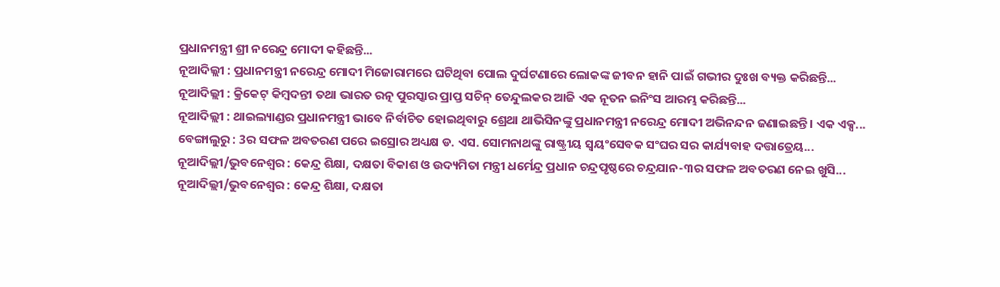ପ୍ରଧାନମନ୍ତ୍ରୀ ଶ୍ରୀ ନରେନ୍ଦ୍ର ମୋଦୀ କହିଛନ୍ତି...
ନୂଆଦିଲ୍ଲୀ : ପ୍ରଧାନମନ୍ତ୍ରୀ ନରେନ୍ଦ୍ର ମୋଦୀ ମିଜୋରାମରେ ଘଟିଥିବା ପୋଲ ଦୁର୍ଘଟଣାରେ ଲୋକଙ୍କ ଜୀବନ ହାନି ପାଇଁ ଗଭୀର ଦୁଃଖ ବ୍ୟକ୍ତ କରିଛନ୍ତି...
ନୂଆଦିଲ୍ଲୀ : କ୍ରିକେଟ୍ କିମ୍ବଦନ୍ତୀ ତଥା ଭାରତ ରତ୍ନ ପୁରସ୍କାର ପ୍ରାପ୍ତ ସଚିନ୍ ତେନ୍ଦୁଲକର ଆଜି ଏକ ନୂତନ ଇନିଂସ ଆରମ୍ଭ କରିଛନ୍ତି...
ନୂଆଦିଲ୍ଲୀ : ଥାଇଲ୍ୟାଣ୍ଡର ପ୍ରଧାନମନ୍ତ୍ରୀ ଭାବେ ନିର୍ବାଚିତ ହୋଇଥିବାରୁ ଶ୍ରେଥା ଥାଭିସିନଙ୍କୁ ପ୍ରଧାନମନ୍ତ୍ରୀ ନରେନ୍ଦ୍ର ମୋଦୀ ଅଭିନନ୍ଦନ ଜଣାଇଛନ୍ତି । ଏକ ଏକ୍ସ...
ବେଙ୍ଗାଲୁରୁ : 3ର ସଫଳ ଅବତରଣ ପରେ ଇସ୍ରୋର ଅଧ୍ୟକ୍ଷ ଡ. ଏସ. ସୋମନାଥଙ୍କୁ ରାଷ୍ଟ୍ରୀୟ ସ୍ୱୟଂସେବକ ସଂଘର ସର କାର୍ଯ୍ୟବାହ ଦତ୍ତାତ୍ରେୟ...
ନୂଆଦିଲ୍ଲୀ/ଭୁବନେଶ୍ୱର : କେନ୍ଦ୍ର ଶିକ୍ଷା, ଦକ୍ଷତା ବିକାଶ ଓ ଉଦ୍ୟମିତା ମନ୍ତ୍ରୀ ଧର୍ମେନ୍ଦ୍ର ପ୍ରଧାନ ଚନ୍ଦ୍ରପୃଷ୍ଠରେ ଚନ୍ଦ୍ରଯାନ-୩ର ସଫଳ ଅବତରଣ ନେଇ ଖୁସି...
ନୂଆଦିଲ୍ଲୀ/ଭୁବନେଶ୍ୱର : କେନ୍ଦ୍ର ଶିକ୍ଷା, ଦକ୍ଷତା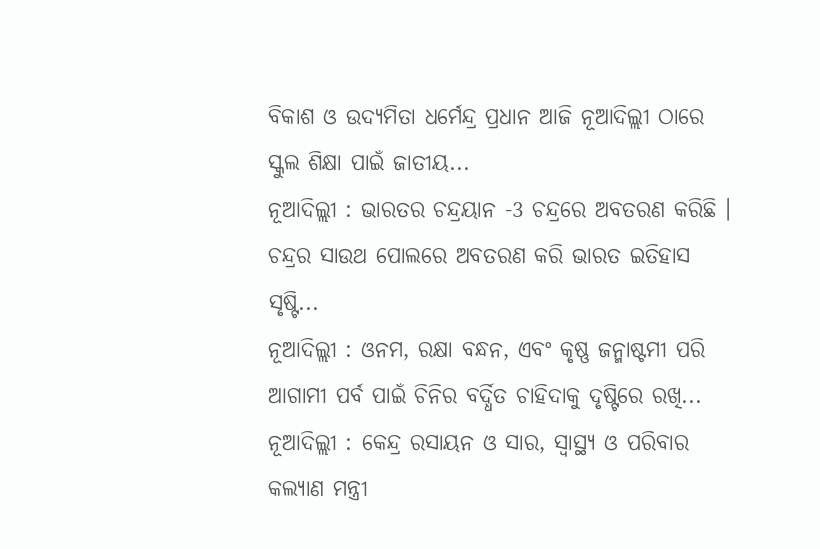ବିକାଶ ଓ ଉଦ୍ୟମିତା ଧର୍ମେନ୍ଦ୍ର ପ୍ରଧାନ ଆଜି ନୂଆଦିଲ୍ଲୀ ଠାରେ ସ୍କୁଲ ଶିକ୍ଷା ପାଇଁ ଜାତୀୟ...
ନୂଆଦିଲ୍ଲୀ : ଭାରତର ଚନ୍ଦ୍ରୟାନ -3 ଚନ୍ଦ୍ରରେ ଅବତରଣ କରିଛି । ଚନ୍ଦ୍ରର ସାଉଥ ପୋଲରେ ଅବତରଣ କରି ଭାରତ ଇତିହାସ ସୃଷ୍ଟି...
ନୂଆଦିଲ୍ଲୀ : ଓନମ, ରକ୍ଷା ବନ୍ଧନ, ଏବଂ କୃଷ୍ଣ ଜନ୍ମାଷ୍ଟମୀ ପରି ଆଗାମୀ ପର୍ବ ପାଇଁ ଚିନିର ବର୍ଦ୍ଧିତ ଚାହିଦାକୁ ଦୃଷ୍ଟିରେ ରଖି...
ନୂଆଦିଲ୍ଲୀ : କେନ୍ଦ୍ର ରସାୟନ ଓ ସାର, ସ୍ୱାସ୍ଥ୍ୟ ଓ ପରିବାର କଲ୍ୟାଣ ମନ୍ତ୍ରୀ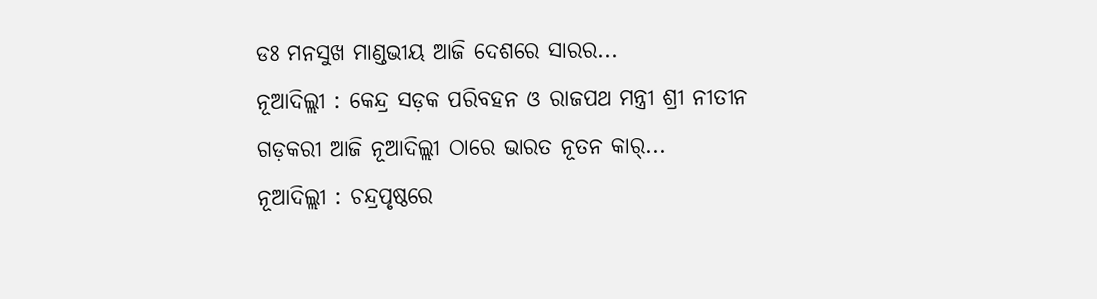ଡଃ ମନସୁଖ ମାଣ୍ଡଭୀୟ ଆଜି ଦେଶରେ ସାରର...
ନୂଆଦିଲ୍ଲୀ : କେନ୍ଦ୍ର ସଡ଼କ ପରିବହନ ଓ ରାଜପଥ ମନ୍ତ୍ରୀ ଶ୍ରୀ ନୀତୀନ ଗଡ଼କରୀ ଆଜି ନୂଆଦିଲ୍ଲୀ ଠାରେ ଭାରତ ନୂତନ କାର୍...
ନୂଆଦିଲ୍ଲୀ : ଚନ୍ଦ୍ରପୃଷ୍ଠରେ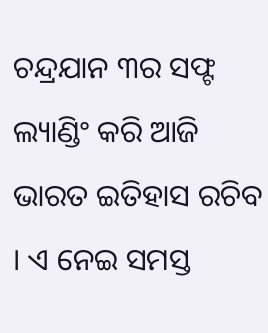ଚନ୍ଦ୍ରଯାନ ୩ର ସଫ୍ଟ ଲ୍ୟାଣ୍ଡିଂ କରି ଆଜି ଭାରତ ଇତିହାସ ରଚିବ । ଏ ନେଇ ସମସ୍ତ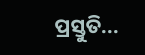ପ୍ରସ୍ତୁତି...